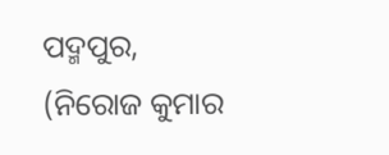ପଦ୍ମପୁର, (ନିରୋଜ କୁମାର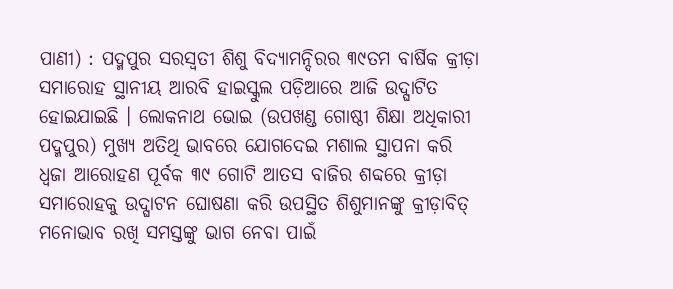ପାଣୀ) : ପଦ୍ମପୁର ସରସ୍ୱତୀ ଶିଶୁ ବିଦ୍ୟାମନ୍ଦିରର ୩୯ତମ ବାର୍ଷିକ କ୍ରୀଡ଼ା ସମାରୋହ ସ୍ଥାନୀୟ ଆରବି ହାଇସ୍କୁଲ ପଡ଼ିଆରେ ଆଜି ଉଦ୍ଘାଟିତ ହୋଇଯାଇଛି । ଲୋକନାଥ ଭୋଇ (ଉପଖଣ୍ଡ ଗୋଷ୍ଠୀ ଶିକ୍ଷା ଅଧିକାରୀ ପଦ୍ମପୁର) ମୁଖ୍ୟ ଅତିଥି ଭାବରେ ଯୋଗଦେଇ ମଶାଲ ସ୍ଥାପନା କରି ଧ୍ୱଜା ଆରୋହଣ ପୂର୍ବକ ୩୯ ଗୋଟି ଆତସ ବାଜିର ଶବ୍ଦରେ କ୍ରୀଡ଼ା ସମାରୋହକୁ ଉଦ୍ଘାଟନ ଘୋଷଣା କରି ଉପସ୍ଥିତ ଶିଶୁମାନଙ୍କୁ କ୍ରୀଡ଼ାବିତ୍ ମନୋଭାବ ରଖି ସମସ୍ତଙ୍କୁ ଭାଗ ନେବା ପାଇଁ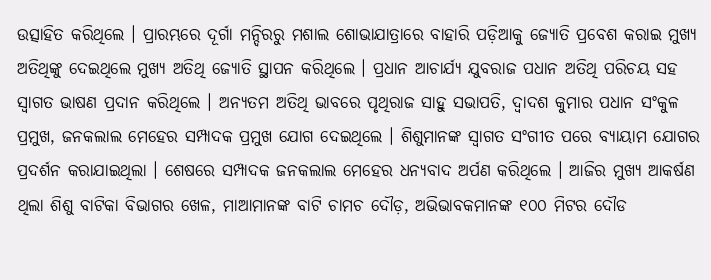ଉତ୍ସାହିତ କରିଥିଲେ । ପ୍ରାରମ୍ଭରେ ଦୂର୍ଗା ମନ୍ଦିରରୁ ମଶାଲ ଶୋଭାଯାତ୍ରାରେ ବାହାରି ପଡ଼ିଆକୁ ଜ୍ୟୋତି ପ୍ରବେଶ କରାଇ ମୁଖ୍ୟ ଅତିଥିଙ୍କୁ ଦେଇଥିଲେ ମୁଖ୍ୟ ଅତିଥି ଜ୍ୟୋତି ସ୍ଥାପନ କରିଥିଲେ । ପ୍ରଧାନ ଆଚାର୍ଯ୍ୟ ଯୁବରାଜ ପଧାନ ଅତିଥି ପରିଚୟ ସହ ସ୍ୱାଗତ ଭାଷଣ ପ୍ରଦାନ କରିଥିଲେ । ଅନ୍ୟତମ ଅତିଥି ଭାବରେ ପୃଥିରାଜ ସାହୁ ସଭାପତି, ଦ୍ୱାଦଶ କୁମାର ପଧାନ ସଂକୁଳ ପ୍ରମୁଖ, ଜନକଲାଲ ମେହେର ସମ୍ପାଦକ ପ୍ରମୁଖ ଯୋଗ ଦେଇଥିଲେ । ଶିଶୁମାନଙ୍କ ସ୍ୱାଗତ ସଂଗୀତ ପରେ ବ୍ୟାୟାମ ଯୋଗର ପ୍ରଦର୍ଶନ କରାଯାଇଥିଲା । ଶେଷରେ ସମ୍ପାଦକ ଜନକଲାଲ ମେହେର ଧନ୍ୟବାଦ ଅର୍ପଣ କରିଥିଲେ । ଆଜିର ମୁଖ୍ୟ ଆକର୍ଷଣ ଥିଲା ଶିଶୁ ବାଟିକା ବିଭାଗର ଖେଳ, ମାଆମାନଙ୍କ ବାଟି ଚାମଚ ଦୌଡ଼, ଅଭିଭାବକମାନଙ୍କ ୧୦୦ ମିଟର ଦୌଡ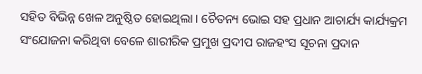ସହିତ ବିଭିନ୍ନ ଖେଳ ଅନୁଷ୍ଠିତ ହୋଇଥିଲା । ଚୈତନ୍ୟ ଭୋଇ ସହ ପ୍ରଧାନ ଆଚାର୍ଯ୍ୟ କାର୍ଯ୍ୟକ୍ରମ ସଂଯୋଜନା କରିଥିବା ବେଳେ ଶାରୀରିକ ପ୍ରମୁଖ ପ୍ରଦୀପ ରାଜହଂସ ସୂଚନା ପ୍ରଦାନ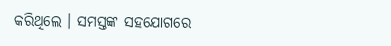କରିଥିଲେ । ସମସ୍ତଙ୍କ ସହଯୋଗରେ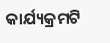କାର୍ଯ୍ୟକ୍ରମଟି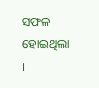ସଫଳ ହୋଇଥିଲା ।